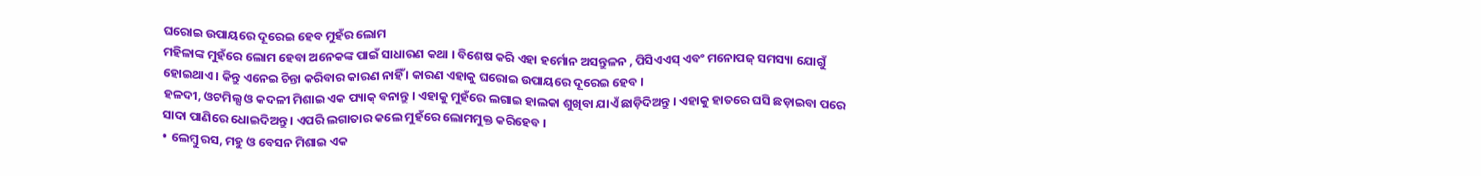ଘରୋଇ ଉପାୟରେ ଦୂରେଇ ହେବ ମୁହଁର ଲୋମ
ମହିଳାଙ୍କ ମୁହଁରେ ଲୋମ ହେବା ଅନେକଙ୍କ ପାଇଁ ସାଧାରଣ କଥା । ବିଶେଷ କରି ଏହା ହର୍ମୋନ ଅସନ୍ତୁଳନ , ପିସିଏଏସ୍ ଏବଂ ମନୋପଜ୍ ସମସ୍ୟା ଯୋଗୁଁ ହୋଇଥାଏ । କିନ୍ତୁ ଏନେଇ ଚିନ୍ତା କରିବାର କାରଣ ନାହିଁ । କାରଣ ଏହାକୁ ଘରୋଇ ଉପାୟରେ ଦୂରେଇ ହେବ ।
ହଳଦୀ, ଓଟମିଲ୍ସ ଓ କଦଳୀ ମିଶାଇ ଏକ ପ୍ୟାକ୍ ବନାନ୍ତୁ । ଏହାକୁ ମୁହଁରେ ଲଗାଇ ହାଲକା ଶୁଖିବା ଯାଏଁ ଛାଡ଼ିଦିଅନ୍ତୁ । ଏହାକୁ ହାତରେ ଘସି ଛଡ଼ାଇବା ପରେ ସାଦା ପାଣିରେ ଧୋଇଦିଅନ୍ତୁ । ଏପରି ଲଗାତାର କଲେ ମୁହଁରେ ଲୋମମୁକ୍ତ କରିହେବ ।
• ଲେମ୍ବୁ ରସ, ମହୁ ଓ ବେସନ ମିଶାଇ ଏକ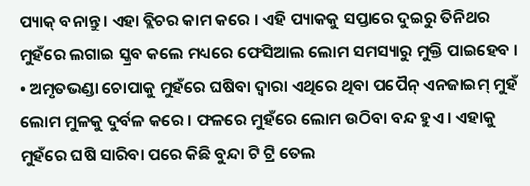ପ୍ୟାକ୍ ବନାନ୍ତୁ । ଏହା ବ୍ଲିଚର କାମ କରେ । ଏହି ପ୍ୟାକକୁ ସପ୍ତାରେ ଦୁଇରୁ ତିନିଥର ମୁହଁରେ ଲଗାଇ ସ୍କ୍ରବ କଲେ ମଧ୍ୟରେ ଫେସିଆଲ ଲୋମ ସମସ୍ୟାରୁ ମୁକ୍ତି ପାଇହେବ ।
• ଅମୃତଭଣ୍ଡା ଚୋପାକୁ ମୁହଁରେ ଘଷିବା ଦ୍ବାରା ଏଥିରେ ଥିବା ପପୈନ୍ ଏନଜାଇମ୍ ମୁହଁ ଲୋମ ମୁଳକୁ ଦୁର୍ବଳ କରେ । ଫଳରେ ମୁହଁରେ ଲୋମ ଉଠିବା ବନ୍ଦ ହୁଏ । ଏହାକୁ ମୁହଁରେ ଘଷି ସାରିବା ପରେ କିଛି ବୁନ୍ଦା ଟି ଟ୍ରି ତେଲ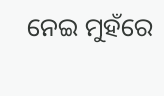ନେଇ ମୁହଁରେ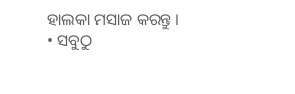ହାଲକା ମସାଜ କରନ୍ତୁ ।
• ସବୁଠୁ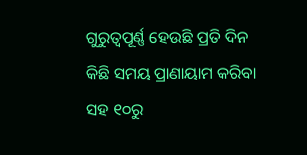ଗୁରୁତ୍ବପୂର୍ଣ୍ଣ ହେଉଛି ପ୍ରତି ଦିନ କିଛି ସମୟ ପ୍ରାଣାୟାମ କରିବା ସହ ୧୦ରୁ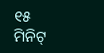୧୫ ମିନିଟ୍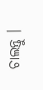ଚାଲନ୍ତୁ ।